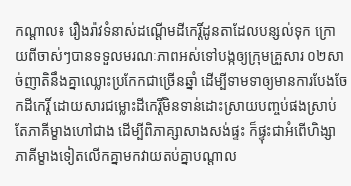កណ្តាល៖ រឿងរ៉ាវទំនាស់ដណ្តើមដីកេរ្តិ៍ដូនតាដែលបន្សល់ទុក ក្រោយពីចាស់ៗបានទទួលមរណៈភាពអស់ទៅបង្កឲ្យក្រុមគ្រួសារ ០២សាច់ញាតិនឹងគ្នាឈ្លោះប្រកែកជាច្រើនឆ្នាំ ដើម្បីទាមទាឲ្យមានការបែងចែកដីកេរ្តិ៍ ដោយសារជម្លោះដីកេរ្តិ៍មិនទាន់ដោះស្រាយបញ្ចប់ផងស្រាប់តែភាគីម្ខាងហៅជាង ដើម្បីពិភាគ្សាសាងសង់ផ្ទះ ក៏ផ្ទុះជាអំពើហិង្សាភាគីម្ខាងទៀតលើកគ្នាមកវាយតប់គ្នាបណ្តាល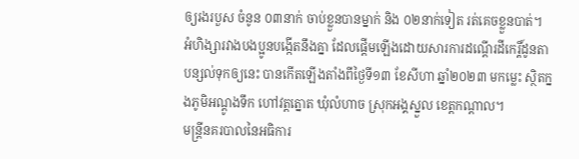ឲ្យរងរបួស ចំនូន ០៣នាក់ ចាប់ខ្លួនបានម្នាក់ និង ០២នាក់ទៀត រត់គេចខ្លួនបាត់។
អំហិង្សារវាងបងប្អូនបង្កើតនឹងគ្នា ដែលផ្តើមឡើងដោយសារការដណ្តើរដីកេរ្តិ៍ដូនតាបន្សល់ទុកឲ្យនេះ បានកើតឡើងតាំងពីថ្ងៃទី១៣ ខែសីហា ឆ្នាំ២០២៣ មកម្លេះ ស្ថិតក្នងភូមិអណ្តូងទឹក ហៅវត្តត្នោត ឃុំលំហាច ស្រុកអង្គស្នួល ខេត្តកណ្តាល។
មន្ត្រីនគរបាលនៃអធិការ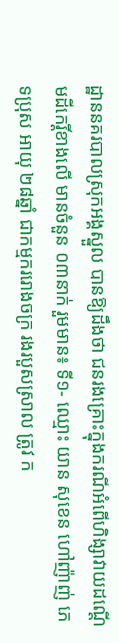ដ្ឋាននគរបាលស្រុកអង្គស្នួល បានឱ្យដឹងថា ជនរងគ្រោះក្នុងករណីអំពើហិង្សាវាយដណ្តើមដីកេរ្តិ៍ខាងលើ មានចំនួន ០៣នាក់ រួមមាន៖ ទី១- ឈ្មោះ យាន សុខេន ហៅញ៉ាញ់ ភេទប្រុស អាយុ ២៨ឆ្នាំ ជាកម្មកររោងចក្រ រងរបួសស្រាល ត្រូវ ក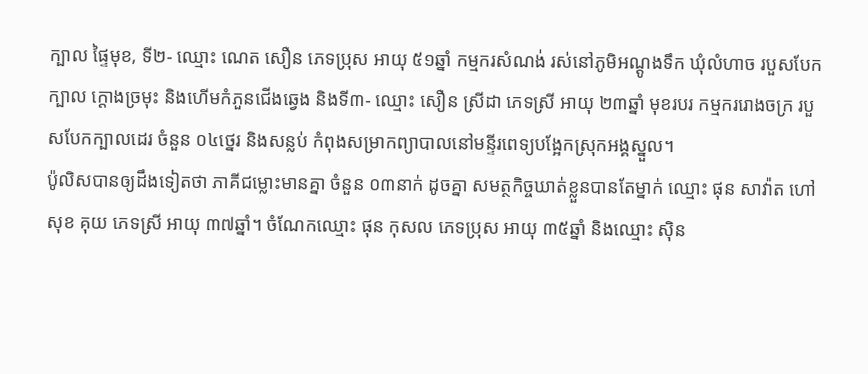ក្បាល ផ្ទៃមុខ, ទី២- ឈ្មោះ ណេត សឿន ភេទប្រុស អាយុ ៥១ឆ្នាំ កម្មករសំណង់ រស់នៅភូមិអណ្តូងទឹក ឃុំលំហាច របួសបែកក្បាល ក្តោងច្រមុះ និងហើមកំភួនជើងឆ្វេង និងទី៣- ឈ្មោះ សឿន ស្រីដា ភេទស្រី អាយុ ២៣ឆ្នាំ មុខរបរ កម្មកររោងចក្រ របួសបែកក្បាលដេរ ចំនួន ០៤ថ្នេរ និងសន្លប់ កំពុងសម្រាកព្យាបាលនៅមន្ទីរពេទ្យបង្អែកស្រុកអង្គស្នួល។
ប៉ូលិសបានឲ្យដឹងទៀតថា ភាគីជម្លោះមានគ្នា ចំនួន ០៣នាក់ ដូចគ្នា សមត្ថកិច្ចឃាត់ខ្លួនបានតែម្នាក់ ឈ្មោះ ផុន សាវ៉ាត ហៅ សុខ គុយ ភេទស្រី អាយុ ៣៧ឆ្នាំ។ ចំណែកឈ្មោះ ផុន កុសល ភេទប្រុស អាយុ ៣៥ឆ្នាំ និងឈ្មោះ ស៊ិន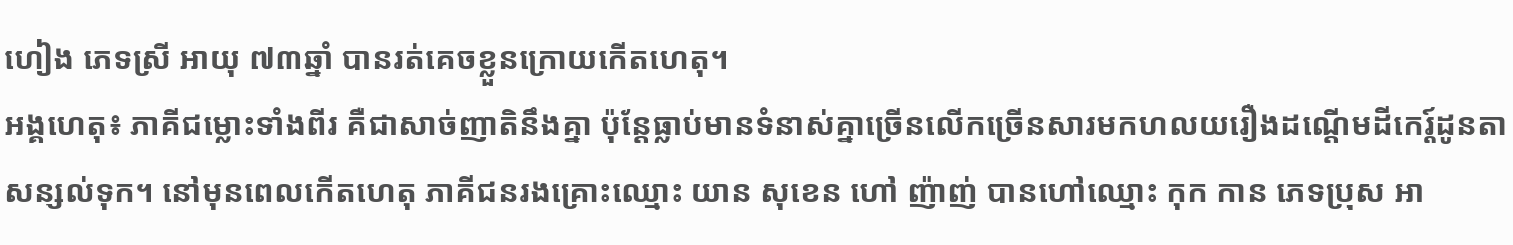ហៀង ភេទស្រី អាយុ ៧៣ឆ្នាំ បានរត់គេចខ្លួនក្រោយកើតហេតុ។
អង្គហេតុ៖ ភាគីជម្លោះទាំងពីរ គឺជាសាច់ញាតិនឹងគ្នា ប៉ុន្តែធ្លាប់មានទំនាស់គ្នាច្រើនលើកច្រើនសារមកហលយរឿងដណ្តើមដីកេរ្ត៍ដូនតាសន្សល់ទុក។ នៅមុនពេលកើតហេតុ ភាគីជនរងគ្រោះឈ្មោះ យាន សុខេន ហៅ ញ៉ាញ់ បានហៅឈ្មោះ កុក កាន ភេទប្រុស អា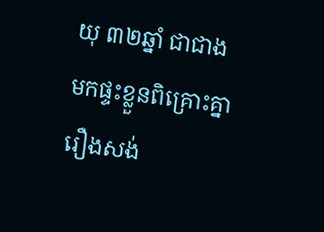យុ ៣២ឆ្នាំ ជាជាងមកផ្ទះខ្លួនពិគ្រោះគ្នារឿងសង់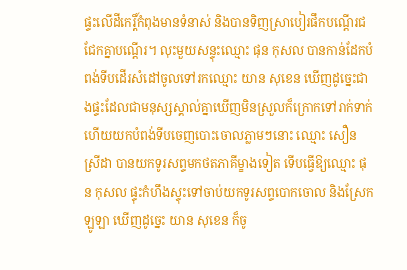ផ្ទះលើដីកេរ្តិ៍កំពុងមានទំនាស់ និងបានទិញស្រាបៀរផឹកបណ្តើរជជែកគ្នាបណ្តើរ។ លុះមួយសន្ទុះឈ្មោះ ផុន កុសល បានកាន់ដែកបំពង់ទីបដើរសំដៅចូលទៅរកឈ្មោះ យាន សុខេន ឃើញដូច្នេះជាងផ្ទះដែលជាមនុស្សស្គាល់គ្នាឃើញមិនស្រួលក៏ក្រោកទៅរាក់ទាក់ ហើយយកបំពង់ទីបចេញបោះចោលភ្លាមៗនោះ ឈ្មោះ សឿន ស្រីដា បានយកទូរសព្ទមកថតភាគីម្ខាងទៀត ទើបធ្វើឱ្យឈ្មោះ ផុន កុសល ផ្ទុះកំហឹងស្ទុះទៅចាប់យកទូរសព្ទបោកចោល និងស្រែកឡូឡា ឃើញដូច្នេះ យាន សុខេន ក៏ចូ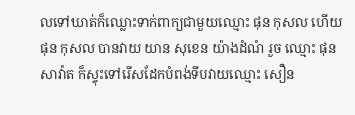លទៅឃាត់ក៏ឈ្លោះទាក់ពាក្យជាមួយឈ្មោះ ផុន កុសល ហើយ ផុន កុសល បានវាយ យាន សុខេន យ៉ាងដំណំ រួច ឈ្មោះ ផុន សាវ៉ាត ក៏ស្ទុះទៅរើសដែកបំពង់ទីបវាយឈ្មោះ សឿន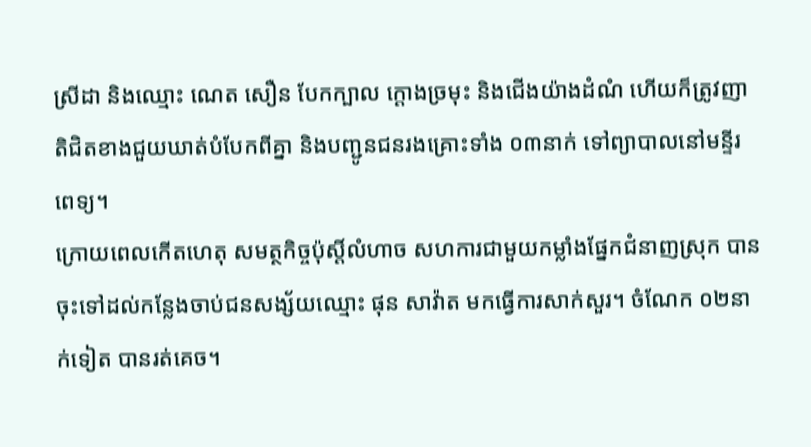ស្រីដា និងឈ្មោះ ណេត សឿន បែកក្បាល ក្តោងច្រមុះ និងជើងយ៉ាងដំណំ ហើយក៏ត្រូវញាតិជិតខាងជួយឃាត់បំបែកពីគ្នា និងបញ្ជូនជនរងគ្រោះទាំង ០៣នាក់ ទៅព្យាបាលនៅមន្ទីរពេទ្យ។
ក្រោយពេលកើតហេតុ សមត្ថកិច្ចប៉ុស្តិ៍លំហាច សហការជាមួយកម្លាំងផ្នែកជំនាញស្រុក បានចុះទៅដល់កន្លែងចាប់ជនសង្ស័យឈ្មោះ ផុន សាវ៉ាត មកធ្វើការសាក់សួរ។ ចំណែក ០២នាក់ទៀត បានរត់គេច។